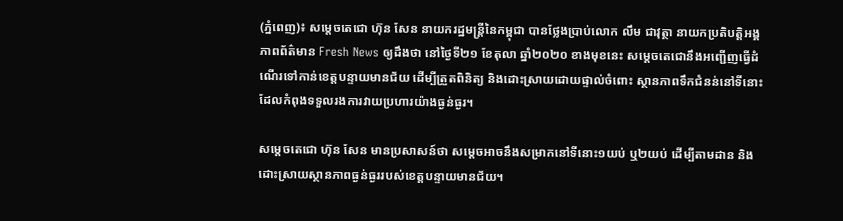(ភ្នំពេញ)៖ សម្តេចតេជោ ហ៊ុន សែន នាយករដ្ឋមន្រ្តីនៃកម្ពុជា បានថ្លែងប្រាប់លោក លឹម ជាវុត្ថា នាយកប្រតិបត្តិអង្គភាពព័ត៌មាន Fresh News ឲ្យដឹងថា នៅថ្ងៃទី២១ ខែតុលា ឆ្នាំ២០២០ ខាងមុខនេះ សម្តេចតេជោនឹងអញ្ជើញធ្វើដំណើរទៅកាន់ខេត្តបន្ទាយមានជ័យ ដើម្បីត្រួតពិនិត្យ និងដោះស្រាយដោយផ្ទាល់ចំពោះ ស្ថានភាពទឹកជំនន់នៅទីនោះ ដែលកំពុងទទួលរងការវាយប្រហារយ៉ាងធ្ងន់ធ្ងរ។

សម្តេចតេជោ ហ៊ុន សែន មានប្រសាសន៍ថា សម្តេចអាចនឹងសម្រាកនៅទីនោះ១យប់ ឬ២យប់ ដើម្បីតាមដាន និងដោះស្រាយស្ថានភាពធ្ងន់ធ្ងររបស់ខេត្តបន្ទាយមានជ័យ។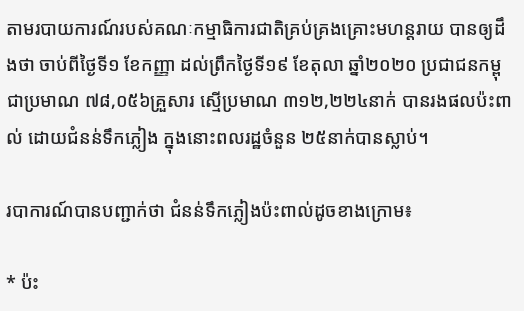តាមរបាយការណ៍របស់គណៈកម្មាធិការជាតិគ្រប់គ្រងគ្រោះមហន្តរាយ បានឲ្យដឹងថា ចាប់ពីថ្ងៃទី១ ខែកញ្ញា ដល់ព្រឹកថ្ងៃទី១៩ ខែតុលា ឆ្នាំ២០២០ ប្រជាជនកម្ពុជាប្រមាណ ៧៨,០៥៦គ្រួសារ ស្មើប្រមាណ ៣១២,២២៤នាក់ បានរងផលប៉ះពាល់ ដោយជំនន់ទឹកភ្លៀង ក្នុងនោះពលរដ្ឋចំនួន ២៥នាក់បានស្លាប់។

របាការណ៍បានបញ្ជាក់ថា ជំនន់ទឹកភ្លៀងប៉ះពាល់ដូចខាងក្រោម៖

* ប៉ះ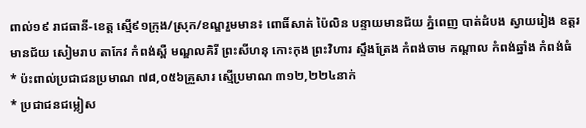ពាល់១៩ រាជធានី-ខេត្ត ស្មើ៩១ក្រុង/ស្រុក/ខណ្ឌរួមមាន៖ ពោធិ៍សាត់ ប៉ៃលិន បន្ទាយមានជ័យ ភ្នំពេញ បាត់ដំបង ស្វាយរៀង ឧត្តរមានជ័យ សៀមរាប តាកែវ កំពង់ស្ពឺ មណ្ឌលគិរី ព្រះសីហនុ កោះកុង ព្រះវិហារ ស្ទឹងត្រែង កំពង់ចាម កណ្តាល កំពង់ឆ្នាំង កំពង់ធំ
* ប៉ះពាល់ប្រជាជនប្រមាណ ៧៨,០៥៦គ្រួសារ ស្មើប្រមាណ ៣១២,២២៤នាក់
* ប្រជាជនជម្លៀស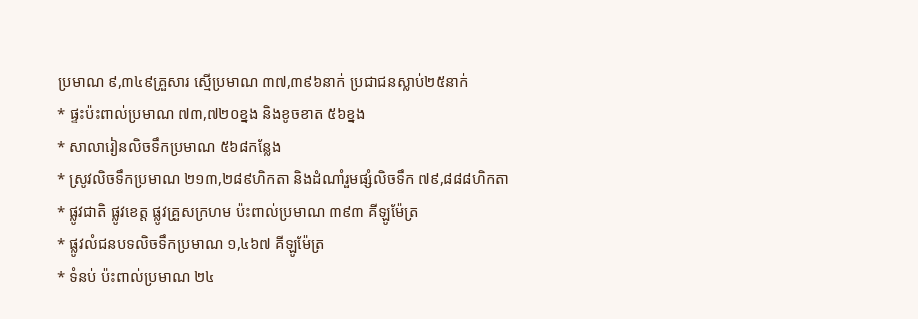ប្រមាណ ៩,៣៤៩គ្រួសារ ស្មើប្រមាណ ៣៧,៣៩៦នាក់ ប្រជាជនស្លាប់២៥នាក់
* ផ្ទះប៉ះពាល់ប្រមាណ ៧៣,៧២០ខ្នង និងខូចខាត ៥៦ខ្នង
* សាលារៀនលិចទឹកប្រមាណ ៥៦៨កន្លែង
* ស្រូវលិចទឹកប្រមាណ ២១៣,២៨៩ហិកតា និងដំណាំរួមផ្សំលិចទឹក ៧៩,៨៨៨ហិកតា
* ផ្លូវជាតិ ផ្លូវខេត្ត ផ្លូវគ្រួសក្រហម ប៉ះពាល់ប្រមាណ ៣៩៣ គីឡូម៉ែត្រ
* ផ្លូវលំជនបទលិចទឹកប្រមាណ ១,៤៦៧ គីឡូម៉ែត្រ
* ទំនប់ ប៉ះពាល់ប្រមាណ ២៤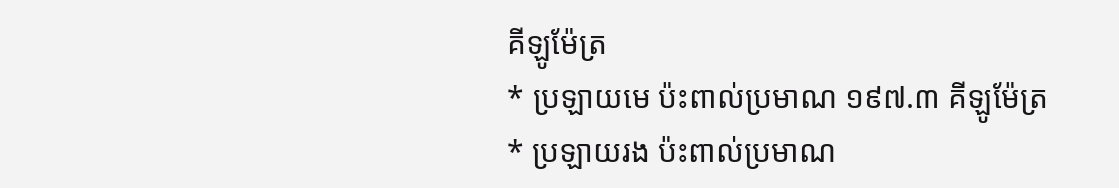គីឡូម៉ែត្រ
* ប្រឡាយមេ ប៉ះពាល់ប្រមាណ ១៩៧.៣ គីឡូម៉ែត្រ
* ប្រឡាយរង ប៉ះពាល់ប្រមាណ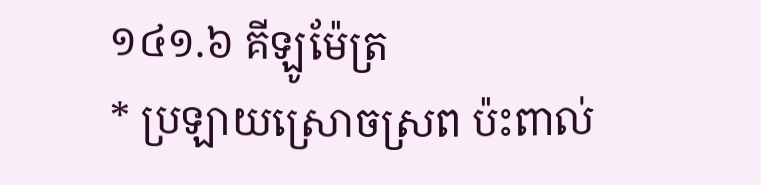១៤១.៦ គីឡូម៉ែត្រ
* ប្រឡាយស្រោចស្រព ប៉ះពាល់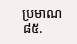ប្រមាណ ៨៥.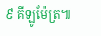៩ គីឡូម៉ែត្រ៕